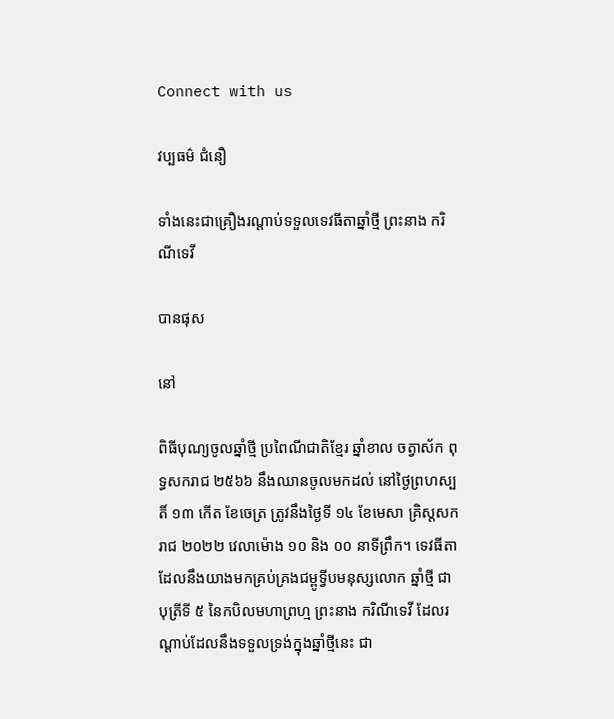Connect with us

វប្បធម៌ ជំនឿ

ទាំងនេះជាគ្រឿងរណ្ដាប់ទទួលទេវធីតាឆ្នាំថ្មី ព្រះនាង ករិណីទេវី

បានផុស

នៅ

ពិធីបុណ្យចូលឆ្នាំថ្មី ប្រពៃណីជាតិខ្មែរ ឆ្នាំខាល ចត្វាស័ក ពុទ្ធសករាជ ២៥៦៦ នឹងឈានចូលមកដល់ នៅថ្ងៃព្រហស្បតិ៍ ១៣ កើត ខែចេត្រ ត្រូវនឹងថ្ងៃទី ១៤ ខែមេសា គ្រិស្តសករាជ ២០២២ វេលាម៉ោង ១០ និង ០០ នាទីព្រឹក។ ទេវធីតា ដែលនឹងយាងមកគ្រប់គ្រងជម្ពូទ្វីបមនុស្សលោក ឆ្នាំថ្មី ជាបុត្រីទី ៥ នៃកបិលមហាព្រហ្ម ព្រះនាង ករិណីទេវី ដែលរណ្ដាប់ដែលនឹងទទួលទ្រង់ក្នុងឆ្នាំថ្មីនេះ ជា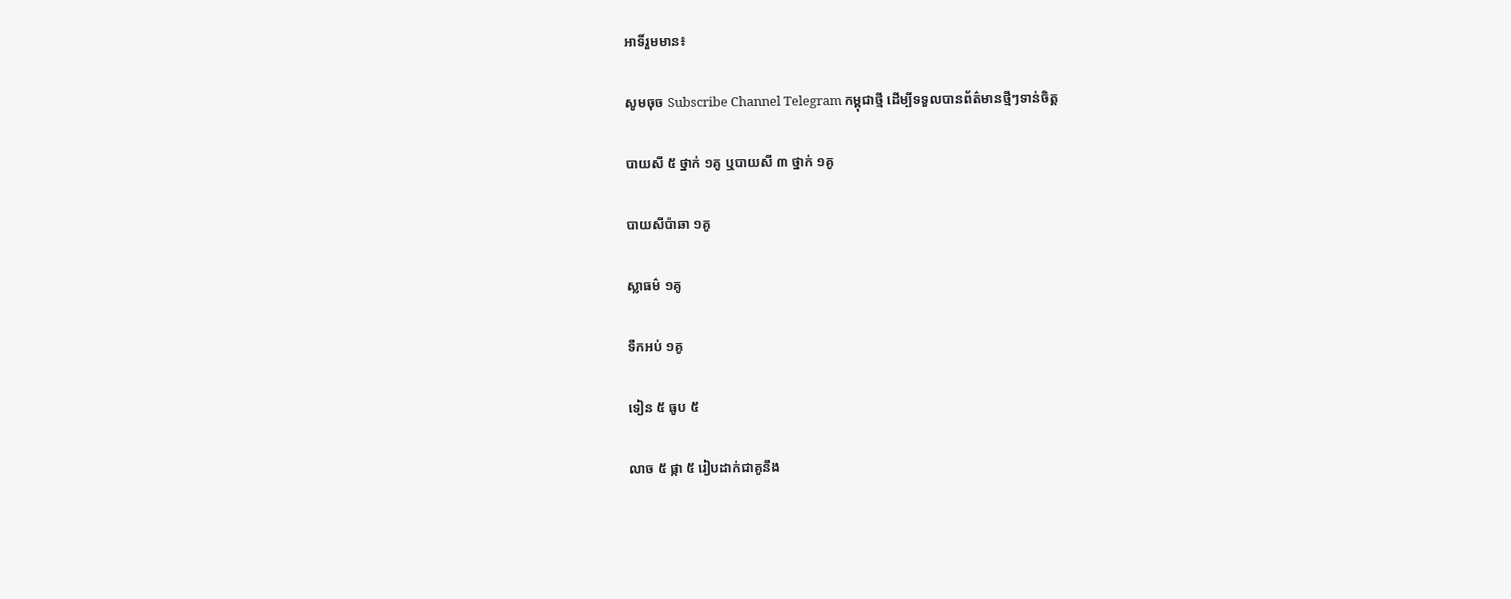អាទិ៍រួមមាន៖

សូមចុច Subscribe Channel Telegram កម្ពុជាថ្មី ដើម្បីទទួលបានព័ត៌មានថ្មីៗទាន់ចិត្ត

បាយសី ៥ ថ្នាក់ ១គូ ឬបាយសី ៣ ថ្នាក់ ១គូ

បាយសីប៉ាឆា ១គូ

ស្លាធម៌ ១គូ

ទឹកអប់ ១គូ

ទៀន ៥ ធូប ៥

លាច ៥ ផ្កា ៥ រៀបដាក់ជាគូនឹង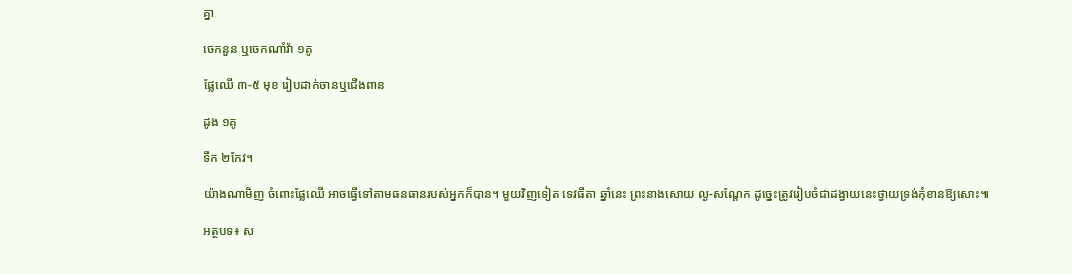គ្នា

ចេកនួន ឬចេកណាំវ៉ា ១គូ

ផ្លែឈើ ៣-៥ មុខ រៀបដាក់ចានឬជើងពាន

ដូង ១គូ

ទឹក ២កែវ។

យ៉ាងណាមិញ ចំពោះផ្លែឈើ អាចធ្វើទៅតាមធនធានរបស់អ្នកក៏បាន។ មួយវិញទៀត ទេវធីតា ឆ្នាំនេះ ព្រះនាងសោយ ល្ង-សណ្ដែក ដូច្នេះត្រូវរៀបចំជាដង្វាយនេះថ្វាយទ្រង់កុំខានឱ្យសោះ៕

អត្ថបទ៖ ស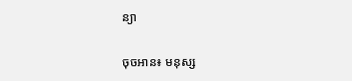ន្យា

ចុចអាន៖ មនុស្ស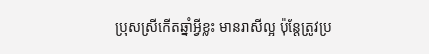ប្រុសស្រីកើតឆ្នាំអ្វីខ្លះ មានរាសីល្អ ប៉ុន្តែត្រូវប្រ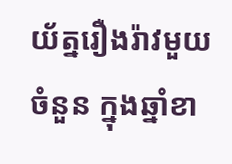យ័ត្នរឿងរ៉ាវមួយចំនួន ក្នុងឆ្នាំខា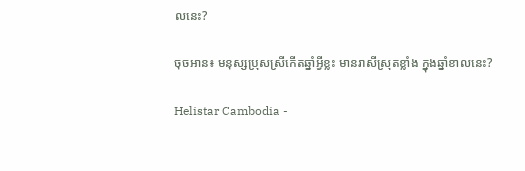លនេះ?

ចុចអាន៖ មនុស្សប្រុសស្រីកើតឆ្នាំអ្វីខ្លះ មានរាសីស្រុតខ្លាំង ក្នុងឆ្នាំខាលនេះ?

Helistar Cambodia -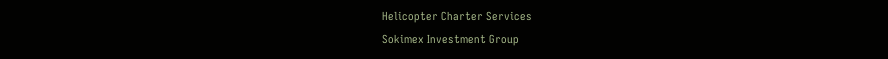Helicopter Charter Services
Sokimex Investment Group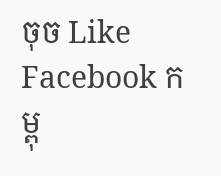ចុច Like Facebook កម្ពុ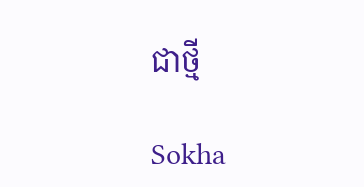ជាថ្មី

Sokha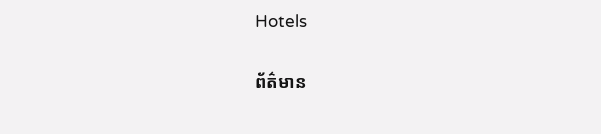Hotels

ព័ត៌មាន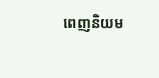ពេញនិយម